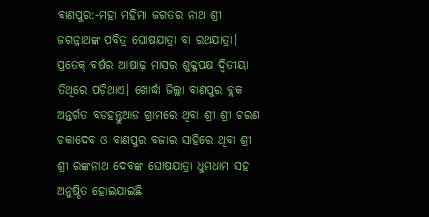ବାଣପୁର:-ମହା ମହିମା ଜଗତର ନାଥ ଶ୍ରୀ ଜଗନ୍ନାଥଙ୍କ ପବିତ୍ର ଘୋଷଯାତ୍ରା ବା ରଥଯାତ୍ରା। ପ୍ରତେକ୍ ବର୍ଷର ଆଷାଢ଼ ମାସର ଶୁକ୍ଳପକ୍ଷ ଦ୍ଵିତୀୟା ତିଥିରେ ପଡ଼ିଥାଏ। ଖୋର୍ଦ୍ଧା ଜିଲ୍ଲା ବାଣପୁର ବ୍ଲକ ଅନ୍ତର୍ଗତ ବଡହନ୍ତୁଆଡ ଗ୍ରାମରେ ଥିବା ଶ୍ରୀ ଶ୍ରୀ ଚରଣ ଚକାଦେବ ଓ ବାଣପୁର ବଜାର ସାହିରେ ଥିବା ଶ୍ରୀ ଶ୍ରୀ ରଙ୍କନାଥ ଦେବଙ୍କ ଘୋଷଯାତ୍ରା ଧୁମଧାମ ସହ ଅନୁଷ୍ଠିତ ହୋଇଯାଇଛି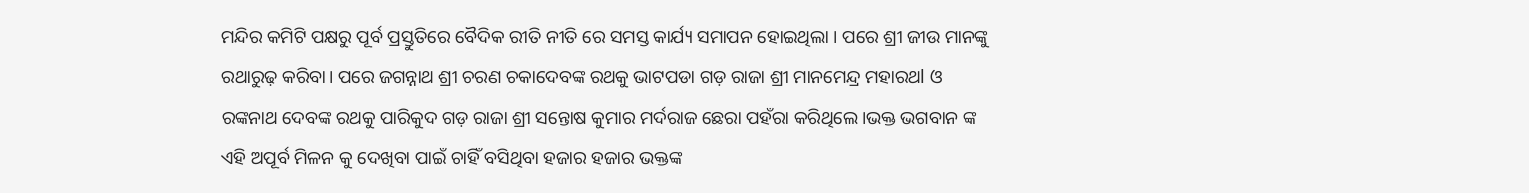ମନ୍ଦିର କମିଟି ପକ୍ଷରୁ ପୂର୍ବ ପ୍ରସ୍ତୁତିରେ ବୈଦିକ ରୀତି ନୀତି ରେ ସମସ୍ତ କାର୍ଯ୍ୟ ସମାପନ ହୋଇଥିଲା । ପରେ ଶ୍ରୀ ଜୀଉ ମାନଙ୍କୁ ରଥାରୁଢ଼ କରିବା। ପରେ ଜଗନ୍ନାଥ ଶ୍ରୀ ଚରଣ ଚକାଦେବଙ୍କ ରଥକୁ ଭାଟପଡା ଗଡ଼ ରାଜା ଶ୍ରୀ ମାନମେନ୍ଦ୍ର ମହାରଥl ଓ ରଙ୍କନାଥ ଦେବଙ୍କ ରଥକୁ ପାରିକୁଦ ଗଡ଼ ରାଜା ଶ୍ରୀ ସନ୍ତୋଷ କୁମାର ମର୍ଦରାଜ ଛେରା ପହଁରା କରିଥିଲେ।ଭକ୍ତ ଭଗବାନ ଙ୍କ ଏହି ଅପୂର୍ବ ମିଳନ କୁ ଦେଖିବା ପାଇଁ ଚାହିଁ ବସିଥିବା ହଜାର ହଜାର ଭକ୍ତଙ୍କ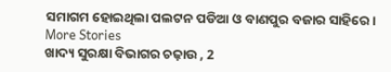ସମାଗମ ହୋଇଥିଲା ପଲଟନ ପଡିଆ ଓ ବାଣପୁର ବଜାର ସାହିରେ।
More Stories
ଖାଦ୍ୟ ସୁରକ୍ଷା ବିଭାଗର ଚଢ଼ାଉ , 2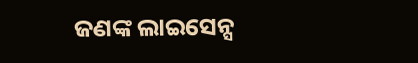ଜଣଙ୍କ ଲାଇସେନ୍ସ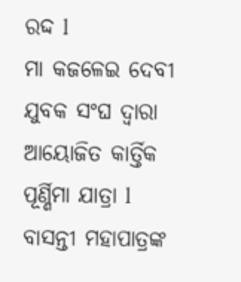ରଦ୍ଦ l
ମା କଜଳେଇ ଦେବୀ ଯୁବକ ସଂଘ ଦ୍ୱାରା ଆୟୋଜିତ କାର୍ତ୍ତିକ ପୂର୍ଣ୍ଣିମା ଯାତ୍ରା l
ବାସନ୍ତୀ ମହାପାତ୍ରଙ୍କ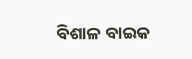ବିଶାଳ ବାଇକ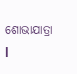ଶୋଭାଯାତ୍ରା l